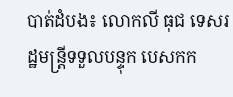បាត់ដំបង៖ លោកលី ធុជ ទេសរដ្ឋមន្ត្រីទទួលបន្ទុក បេសកក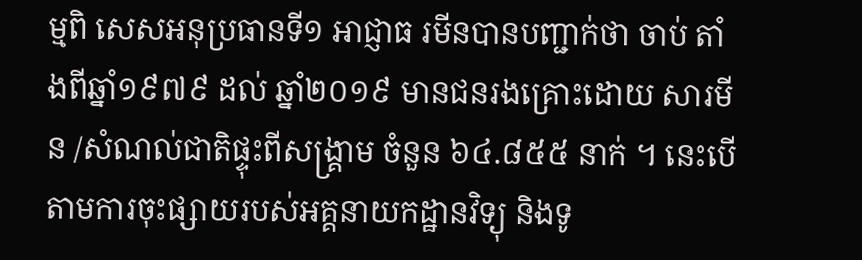ម្មពិ សេសអនុប្រធានទី១ អាជ្ញាធ រមីនបានបញ្ជាក់ថា ចាប់ តាំងពីឆ្នាំ១៩៧៩ ដល់ ឆ្នាំ២០១៩ មានជនរងគ្រោះដោយ សារមីន /សំណល់ជាតិផ្ទុះពីសង្រ្គាម ចំនួន ៦៤.៨៥៥ នាក់ ។ នេះបើតាមការចុះផ្សាយរបស់អគ្គនាយកដ្ឋានវិទ្យុ និងទូ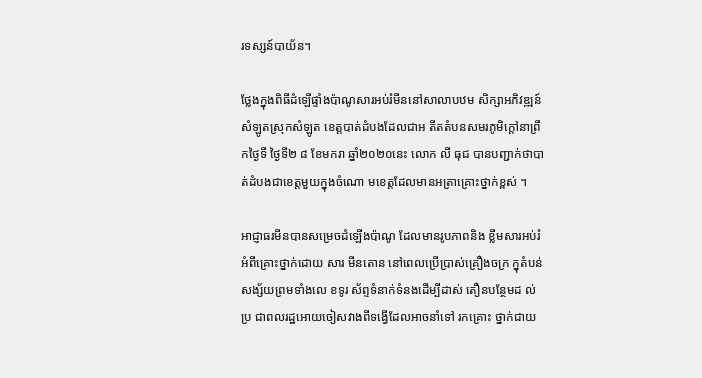រទស្សន៍បាយ័ន។

ថ្លែងក្នុងពិធីដំឡើផ្ទាំងប៉ាណូសារអប់រំមីននៅសាលាបឋម សិក្សាអភិវឌ្ឍន៍សំឡូតស្រុកសំឡូត ខេត្តបាត់ដំបងដែលជាអ តីតតំបនសមរភូមិក្តៅនាព្រឹកថ្ងៃទី ថ្ងៃទី២ ៨ ខែមករា ឆ្នាំ២០២០នេះ លោក លី ធុជ បានបញ្ជាក់ថាបាត់ដំបងជាខេត្តមួយក្នុងចំណោ មខេត្តដែលមានអត្រាគ្រោះថ្នាក់ខ្ពស់ ។

អាជ្ញាធរមីនបានសម្រេចដំឡើងប៉ាណូ ដែលមានរូបភាពនិង ខ្លឹមសារអប់រំអំពីគ្រោះថ្នាក់ដោយ សារ មីនតោន នៅពេលប្រើប្រាស់គ្រឿងចក្រ ក្នុតំបន់សង្ស័យព្រមទាំងលេ ខទូរ ស័ព្ទទំនាក់ទំនងដើម្បីដាស់ តឿនបន្ថែមដ ល់ប្រ ជាពលរដ្ឋអោយចៀសវាងពីទង្វើដែលអាចនាំទៅ រកគ្រោះ ថ្នាក់ជាយ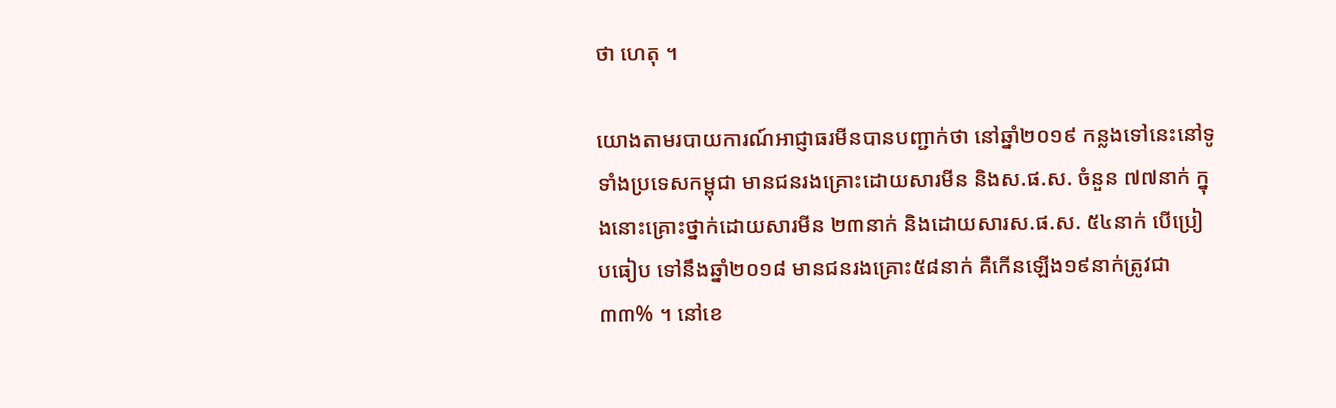ថា ហេតុ ។

យោងតាមរបាយការណ៍អាជ្ញាធរមីនបានបញ្ជាក់ថា នៅឆ្នាំ២០១៩ កន្លងទៅនេះនៅទូទាំងប្រទេសកម្ពុជា មានជនរងគ្រោះដោយសារមីន និងស.ផ.ស. ចំនួន ៧៧នាក់ ក្នុងនោះគ្រោះថ្នាក់ដោយសារមីន ២៣នាក់ និងដោយសារស.ផ.ស. ៥៤នាក់ បើប្រៀបធៀប ទៅនឹងឆ្នាំ២០១៨ មានជនរងគ្រោះ៥៨នាក់ គឺកើនឡើង១៩នាក់ត្រូវជា៣៣% ។ នៅខេ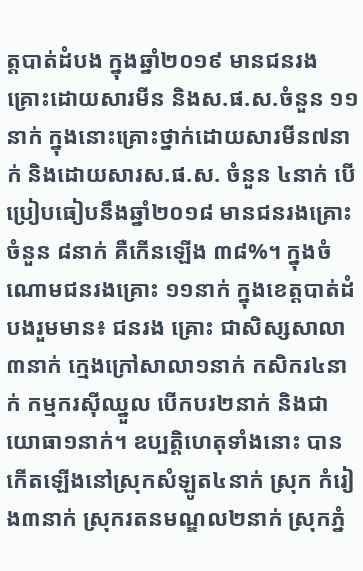ត្តបាត់ដំបង ក្នុងឆ្នាំ២០១៩ មានជនរងគ្រោះដោយសារមីន និងស.ផ.ស.ចំនួន ១១នាក់ ក្នុងនោះគ្រោះថ្នាក់ដោយសារមីន៧នាក់ និងដោយសារស.ផ.ស. ចំនួន ៤នាក់ បើប្រៀបធៀបនឹងឆ្នាំ២០១៨ មានជនរងគ្រោះចំនួន ៨នាក់ គឺកើនឡើង ៣៨%។ ក្នុងចំណោមជនរងគ្រោះ ១១នាក់ ក្នុងខេត្តបាត់ដំបងរួមមាន៖ ជនរង គ្រោះ ជាសិស្សសាលា៣នាក់ ក្មេងក្រៅសាលា១នាក់ កសិករ៤នាក់ កម្មករស៊ីឈ្នួល បើកបរ២នាក់ និងជាយោធា១នាក់។ ឧប្បត្តិហេតុទាំងនោះ បានកើតឡើងនៅស្រុកសំឡូត៤នាក់ ស្រុក កំរៀង៣នាក់ ស្រុករតនមណ្ឌល២នាក់ ស្រុកភ្នំ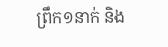ព្រឹក១នាក់ និង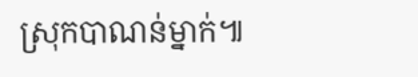ស្រុកបាណន់ម្នាក់៕